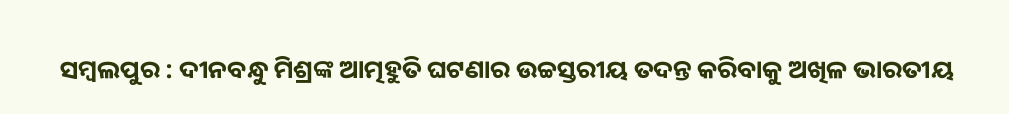ସମ୍ବଲପୁର : ଦୀନବନ୍ଧୁ ମିଶ୍ରଙ୍କ ଆତ୍ମହୁତି ଘଟଣାର ଉଚ୍ଚସ୍ତରୀୟ ତଦନ୍ତ କରିବାକୁ ଅଖିଳ ଭାରତୀୟ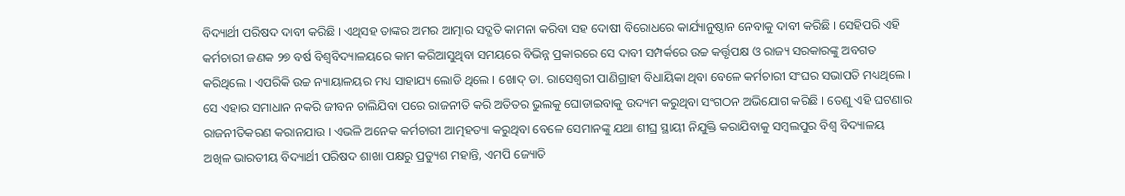ବିଦ୍ୟାର୍ଥୀ ପରିଷଦ ଦାବୀ କରିଛି । ଏଥିସହ ତାଙ୍କର ଅମର ଆତ୍ମାର ସଦ୍ଗତି କାମନା କରିବା ସହ ଦୋଷୀ ବିରୋଧରେ କାର୍ଯ୍ୟାନୁଷ୍ଠାନ ନେବାକୁ ଦାବୀ କରିଛି । ସେହିପରି ଏହି କର୍ମଚାରୀ ଜଣକ ୨୭ ବର୍ଷ ବିଶ୍ୱବିଦ୍ୟାଳୟରେ କାମ କରିଆସୁଥିବା ସମୟରେ ବିଭିନ୍ନ ପ୍ରକାରରେ ସେ ଦାବୀ ସମ୍ପର୍କରେ ଉଚ୍ଚ କର୍ତ୍ତୃପକ୍ଷ ଓ ରାଜ୍ୟ ସରକାରଙ୍କୁ ଅବଗତ କରିଥିଲେ । ଏପରିକି ଉଚ୍ଚ ନ୍ୟାୟାଳୟର ମଧ୍ୟ ସାହାଯ୍ୟ ଲୋଡି ଥିଲେ । ଖୋଦ୍ ଡା. ରାସେଶ୍ୱରୀ ପାଣିଗ୍ରାହୀ ବିଧାୟିକା ଥିବା ବେଳେ କର୍ମଚାରୀ ସଂଘର ସଭାପତି ମଧ୍ୟଥିଲେ । ସେ ଏହାର ସମାଧାନ ନକରି ଜୀବନ ଚାଲିଯିବା ପରେ ରାଜନୀତି କରି ଅତିତର ଭୁଲକୁ ଘୋଡାଇବାକୁ ଉଦ୍ୟମ କରୁଥିବା ସଂଗଠନ ଅଭିଯୋଗ କରିଛି । ତେଣୁ ଏହି ଘଟଣାର ରାଜନୀତିକରଣ କରାନଯାଉ । ଏଭଳି ଅନେକ କର୍ମଚାରୀ ଆତ୍ମହତ୍ୟା କରୁଥିବା ବେଳେ ସେମାନଙ୍କୁ ଯଥା ଶୀଘ୍ର ସ୍ଥାୟୀ ନିଯୁକ୍ତି କରାଯିବାକୁ ସମ୍ବଲପୁର ବିଶ୍ୱ ବିଦ୍ୟାଳୟ ଅଖିଳ ଭାରତୀୟ ବିଦ୍ୟାର୍ଥୀ ପରିଷଦ ଶାଖା ପକ୍ଷରୁ ପ୍ରତ୍ୟୁଶ ମହାନ୍ତି, ଏମପି ଜ୍ୟୋତି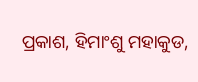ପ୍ରକାଶ, ହିମାଂଶୁ ମହାକୁଡ,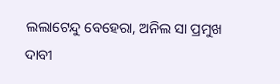ଲଲାଟେନ୍ଦୁ ବେହେରା, ଅନିଲ ସା ପ୍ରମୁଖ ଦାବୀ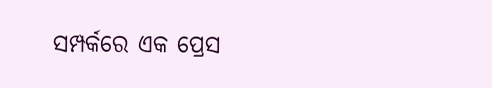ସମ୍ପର୍କରେ ଏକ ପ୍ରେସ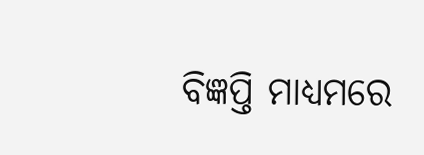ବିଜ୍ଞପ୍ତି ମାଧ୍ୟମରେ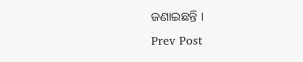ଜଣାଇଛନ୍ତି ।
Prev Post